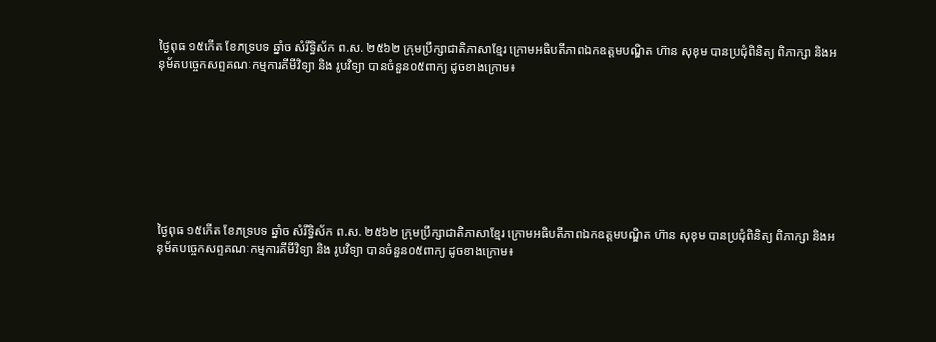ថ្ងៃពុធ ១៥កើត ខែភទ្របទ ឆ្នាំច សំរឹទ្ធិស័ក ព.ស. ២៥៦២ ក្រុមប្រឹក្សាជាតិភាសាខ្មែរ ក្រោមអធិបតីភាពឯកឧត្តមបណ្ឌិត ហ៊ាន សុខុម បានប្រជុំពិនិត្យ ពិភាក្សា និងអនុម័តបច្ចេកសព្ទគណៈកម្មការគីមីវិទ្យា និង រូបវិទ្យា បានចំនួន០៥ពាក្យ ដូចខាងក្រោម៖








ថ្ងៃពុធ ១៥កើត ខែភទ្របទ ឆ្នាំច សំរឹទ្ធិស័ក ព.ស. ២៥៦២ ក្រុមប្រឹក្សាជាតិភាសាខ្មែរ ក្រោមអធិបតីភាពឯកឧត្តមបណ្ឌិត ហ៊ាន សុខុម បានប្រជុំពិនិត្យ ពិភាក្សា និងអនុម័តបច្ចេកសព្ទគណៈកម្មការគីមីវិទ្យា និង រូបវិទ្យា បានចំនួន០៥ពាក្យ ដូចខាងក្រោម៖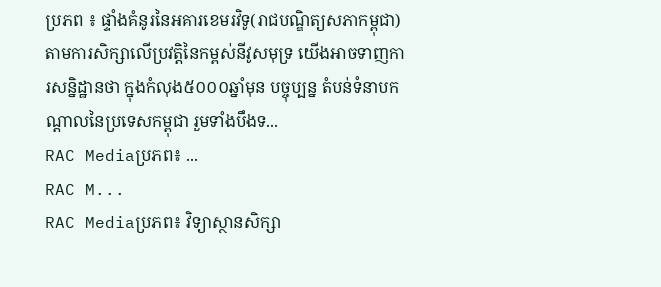ប្រភព ៖ ផ្ទាំងគំនូរនៃអគារខេមរវិទូ(រាជបណ្ឌិត្យសភាកម្ពុជា)តាមការសិក្សាលើប្រវត្តិនៃកម្ពស់នីវូសមុទ្រ យើងអាចទាញការសន្និដ្ឋានថា ក្នុងកំលុង៥០០០ឆ្នាំមុន បច្ចុប្បន្ន តំបន់ទំនាបកណ្តាលនៃប្រទេសកម្ពុជា រួមទាំងបឹងទ...
RAC Mediaប្រភព៖ ...
RAC M...
RAC Mediaប្រភព៖ វិទ្យាស្ថានសិក្សា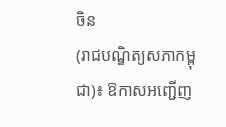ចិន
(រាជបណ្ឌិត្យសភាកម្ពុជា)៖ ឱកាសអញ្ជើញ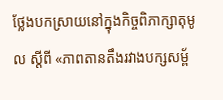ថ្លែងបកស្រាយនៅក្នុងកិច្ចពិភាក្សាតុមូល ស្ដីពី «ភាពតានតឹងរវាងបក្សសម្ព័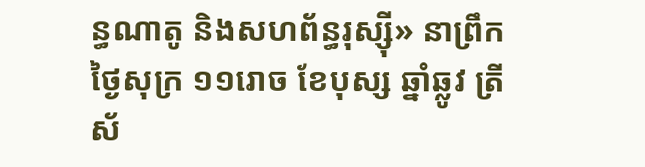ន្ធណាតូ និងសហព័ន្ធរុស្ស៊ី» នាព្រឹកថ្ងៃសុក្រ ១១រោច ខែបុស្ស ឆ្នាំឆ្លូវ ត្រីស័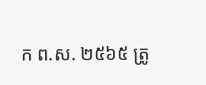ក ព.ស. ២៥៦៥ ត្រូ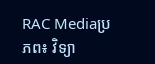RAC Mediaប្រភព៖ វិទ្យា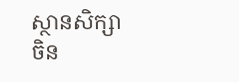ស្ថានសិក្សាចិន